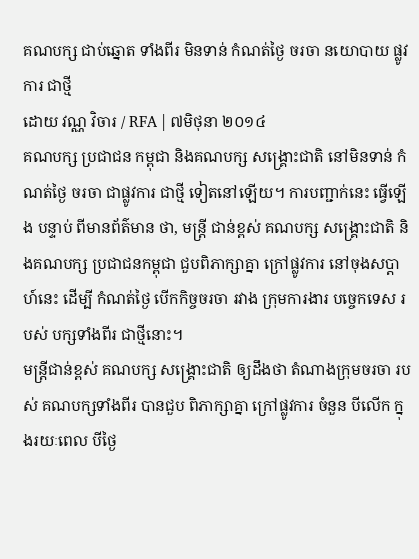គណបក្ស ជាប់ឆ្នោត ទាំងពីរ មិនទាន់ កំណត់ថ្ងៃ ចរចា នយោបាយ ផ្លូវការ ជាថ្មី
ដោយ វណ្ណ វិចារ / RFA | ៧មិថុនា ២០១៤
គណបក្ស ប្រជាជន កម្ពុជា និងគណបក្ស សង្គ្រោះជាតិ នៅមិនទាន់ កំណត់ថ្ងៃ ចរចា ជាផ្លូវការ ជាថ្មី ទៀតនៅឡើយ។ ការបញ្ជាក់នេះ ធ្វើឡើង បន្ទាប់ ពីមានព័ត៌មាន ថា, មន្ត្រី ជាន់ខ្ពស់ គណបក្ស សង្គ្រោះជាតិ និងគណបក្ស ប្រជាជនកម្ពុជា ជួបពិភាក្សាគ្នា ក្រៅផ្លូវការ នៅចុងសប្ដាហ៍នេះ ដើម្បី កំណត់ថ្ងៃ បើកកិច្ចចរចា រវាង ក្រុមការងារ បច្ចេកទេស របស់ បក្សទាំងពីរ ជាថ្មីនោះ។
មន្ត្រីជាន់ខ្ពស់ គណបក្ស សង្គ្រោះជាតិ ឲ្យដឹងថា តំណាងក្រុមចរចា របស់ គណបក្សទាំងពីរ បានជួប ពិភាក្សាគ្នា ក្រៅផ្លូវការ ចំនួន បីលើក ក្នុងរយៈពេល បីថ្ងៃ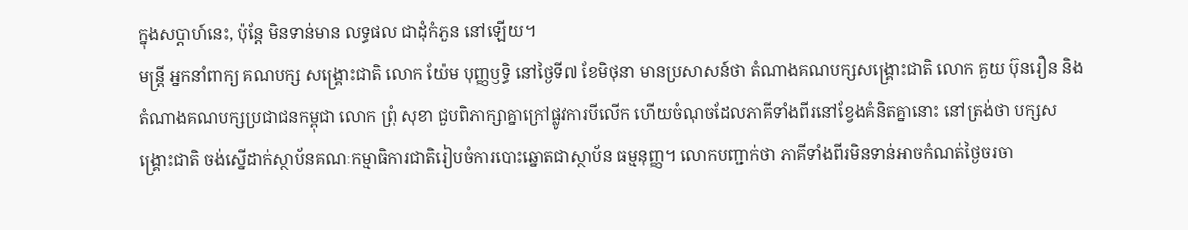ក្នុងសប្ដាហ៍នេះ, ប៉ុន្តែ មិនទាន់មាន លទ្ធផល ជាដុំកំភួន នៅឡើយ។
មន្ត្រី អ្នកនាំពាក្យ គណបក្ស សង្គ្រោះជាតិ លោក យ៉ែម បុញ្ញឫទ្ធិ នៅថ្ងៃទី៧ ខែមិថុនា មានប្រសាសន៍ថា តំណាងគណបក្សសង្គ្រោះជាតិ លោក គួយ ប៊ុនរឿន និងតំណាងគណបក្សប្រជាជនកម្ពុជា លោក ព្រុំ សុខា ជួបពិភាក្សាគ្នាក្រៅផ្លូវការបីលើក ហើយចំណុចដែលភាគីទាំងពីរនៅខ្វែងគំនិតគ្នានោះ នៅត្រង់ថា បក្សសង្គ្រោះជាតិ ចង់ស្នើដាក់ស្ថាប័នគណៈកម្មាធិការជាតិរៀបចំការបោះឆ្នោតជាស្ថាប័ន ធម្មនុញ្ញ។ លោកបញ្ជាក់ថា ភាគីទាំងពីរមិនទាន់អាចកំណត់ថ្ងៃចរចា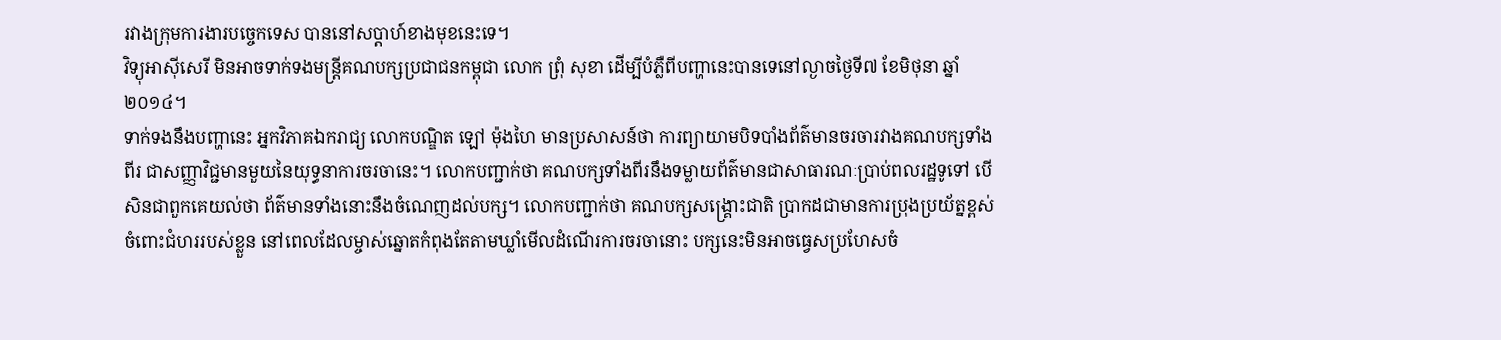រវាងក្រុមការងារបច្ចេកទេស បាននៅសប្ដាហ៍ខាងមុខនេះទេ។
វិទ្យុអាស៊ីសេរី មិនអាចទាក់ទងមន្ត្រីគណបក្សប្រជាជនកម្ពុជា លោក ព្រុំ សុខា ដើម្បីបំភ្លឺពីបញ្ហានេះបានទេនៅល្ងាចថ្ងៃទី៧ ខែមិថុនា ឆ្នាំ២០១៤។
ទាក់ទងនឹងបញ្ហានេះ អ្នកវិភាគឯករាជ្យ លោកបណ្ឌិត ឡៅ ម៉ុងហៃ មានប្រសាសន៍ថា ការព្យាយាមបិទបាំងព័ត៌មានចរចារវាងគណបក្សទាំងពីរ ជាសញ្ញាវិជ្ជមានមួយនៃយុទ្ធនាការចរចានេះ។ លោកបញ្ជាក់ថា គណបក្សទាំងពីរនឹងទម្លាយព័ត៌មានជាសាធារណៈប្រាប់ពលរដ្ឋទូទៅ បើសិនជាពួកគេយល់ថា ព័ត៌មានទាំងនោះនឹងចំណេញដល់បក្ស។ លោកបញ្ជាក់ថា គណបក្សសង្គ្រោះជាតិ ប្រាកដជាមានការប្រុងប្រយ័ត្នខ្ពស់ ចំពោះជំហររបស់ខ្លួន នៅពេលដែលម្ចាស់ឆ្នោតកំពុងតែតាមឃ្លាំមើលដំណើរការចរចានោះ បក្សនេះមិនអាចធ្វេសប្រហែសចំ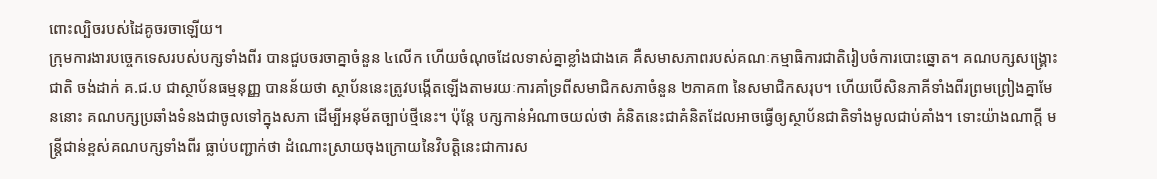ពោះល្បិចរបស់ដៃគូចរចាឡើយ។
ក្រុមការងារបច្ចេកទេសរបស់បក្សទាំងពីរ បានជួបចរចាគ្នាចំនួន ៤លើក ហើយចំណុចដែលទាស់គ្នាខ្លាំងជាងគេ គឺសមាសភាពរបស់គណៈកម្មាធិការជាតិរៀបចំការបោះឆ្នោត។ គណបក្សសង្គ្រោះជាតិ ចង់ដាក់ គ.ជ.ប ជាស្ថាប័នធម្មនុញ្ញ បានន័យថា ស្ថាប័ននេះត្រូវបង្កើតឡើងតាមរយៈការគាំទ្រពីសមាជិកសភាចំនួន ២ភាគ៣ នៃសមាជិកសរុប។ ហើយបើសិនភាគីទាំងពីរព្រមព្រៀងគ្នាមែននោះ គណបក្សប្រឆាំងទំនងជាចូលទៅក្នុងសភា ដើម្បីអនុម័តច្បាប់ថ្មីនេះ។ ប៉ុន្តែ បក្សកាន់អំណាចយល់ថា គំនិតនេះជាគំនិតដែលអាចធ្វើឲ្យស្ថាប័នជាតិទាំងមូលជាប់គាំង។ ទោះយ៉ាងណាក្តី មន្ត្រីជាន់ខ្ពស់គណបក្សទាំងពីរ ធ្លាប់បញ្ជាក់ថា ដំណោះស្រាយចុងក្រោយនៃវិបត្តិនេះជាការស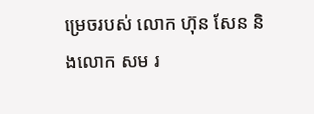ម្រេចរបស់ លោក ហ៊ុន សែន និងលោក សម រ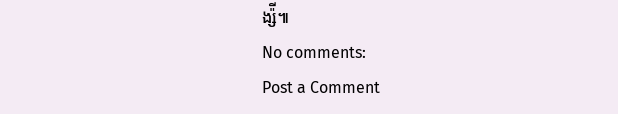ង្ស៉ី៕
No comments:
Post a Comment